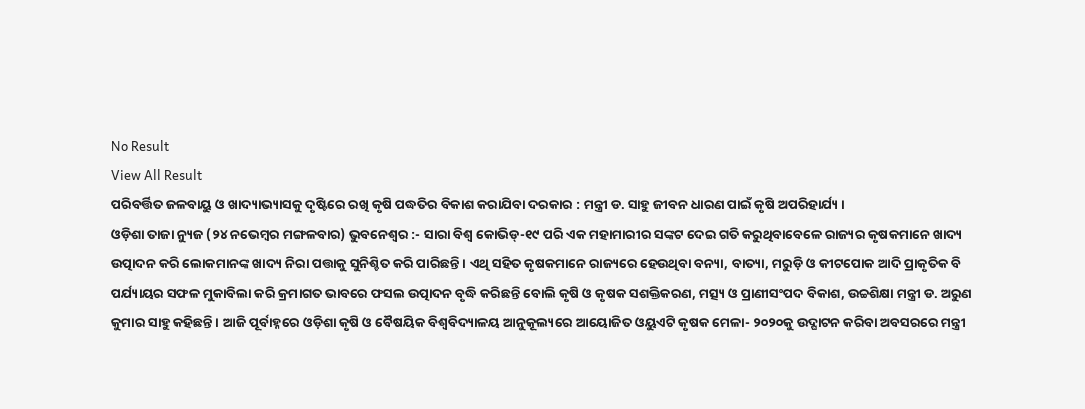No Result
View All Result
ପରିବର୍ତ୍ତିତ ଜଳବାୟୁ ଓ ଖାଦ୍ୟାଭ୍ୟାସକୁ ଦୃଷ୍ଟିରେ ରଖି କୃଷି ପଦ୍ଧତିର ବିକାଶ କରାଯିବା ଦରକାର : ମନ୍ତ୍ରୀ ଡ. ସାହୁ ଜୀବନ ଧାରଣ ପାଇଁ କୃଷି ଅପରିହାର୍ଯ୍ୟ ।
ଓଡ଼ିଶା ତାଜା ନ୍ୟୁଜ (୨୪ ନଭେମ୍ବର ମଙ୍ଗଳବାର) ଭୁବନେଶ୍ୱର :- ସାରା ବିଶ୍ୱ କୋଭିଡ୍-୧୯ ପରି ଏକ ମହାମାରୀର ସଙ୍କଟ ଦେଇ ଗତି କରୁଥିବାବେଳେ ରାଜ୍ୟର କୃଷକମାନେ ଖାଦ୍ୟ ଉତ୍ପାଦନ କରି ଲୋକମାନଙ୍କ ଖାଦ୍ୟ ନିରା ପତ୍ତାକୁ ସୁନିଶ୍ଚିତ କରି ପାରିଛନ୍ତି । ଏଥି ସହିତ କୃଷକମାନେ ରାଜ୍ୟରେ ହେଉଥିବା ବନ୍ୟା, ବାତ୍ୟା, ମରୁଡ଼ି ଓ କୀଟପୋକ ଆଦି ପ୍ରାକୃତିକ ବି ପର୍ଯ୍ୟାୟର ସଫଳ ମୁକାବିଲା କରି କ୍ରମାଗତ ଭାବରେ ଫସଲ ଉତ୍ପାଦନ ବୃଦ୍ଧି କରିଛନ୍ତି ବୋଲି କୃଷି ଓ କୃଷକ ସଶକ୍ତିକରଣ, ମତ୍ସ୍ୟ ଓ ପ୍ରାଣୀସଂପଦ ବିକାଶ, ଉଚ୍ଚଶିକ୍ଷା ମନ୍ତ୍ରୀ ଡ. ଅରୁଣ କୁମାର ସାହୁ କହିଛନ୍ତି । ଆଜି ପୂର୍ବାହ୍ନରେ ଓଡ଼ିଶା କୃଷି ଓ ବୈଷୟିକ ବିଶ୍ୱବିଦ୍ୟାଳୟ ଆନୁକୂଲ୍ୟରେ ଆୟୋଜିତ ଓୟୁଏଟି କୃଷକ ମେଳା- ୨୦୨୦କୁ ଉଦ୍ଘାଟନ କରିବା ଅବସରରେ ମନ୍ତ୍ରୀ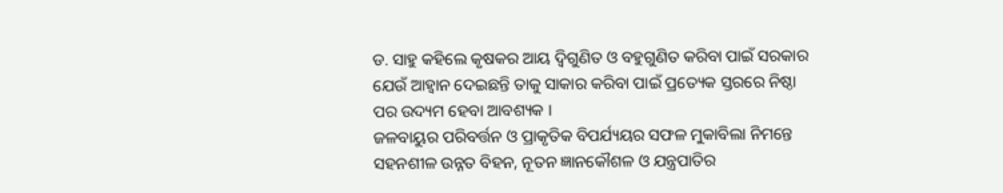ଡ. ସାହୁ କହିଲେ କୃଷକର ଆୟ ଦ୍ୱିଗୁଣିତ ଓ ବହୁଗୁଣିତ କରିବା ପାଇଁ ସରକାର ଯେଉଁ ଆହ୍ୱାନ ଦେଇଛନ୍ତି ତାକୁ ସାକାର କରିବା ପାଇଁ ପ୍ରତ୍ୟେକ ସ୍ତରରେ ନିଷ୍ଠା ପର ଉଦ୍ୟମ ହେବା ଆବଶ୍ୟକ ।
ଜଳବାୟୁର ପରିବର୍ତ୍ତନ ଓ ପ୍ରାକୃତିକ ବିପର୍ଯ୍ୟୟର ସଫଳ ମୁକାବିଲା ନିମନ୍ତେ ସହନଶୀଳ ଉନ୍ନତ ବିହନ, ନୂତନ ଜ୍ଞାନକୌଶଳ ଓ ଯନ୍ତ୍ରପାତିର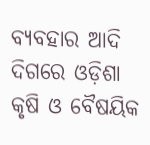ବ୍ୟବହାର ଆଦି ଦିଗରେ ଓଡ଼ିଶା କୃଷି ଓ ବୈଷୟିକ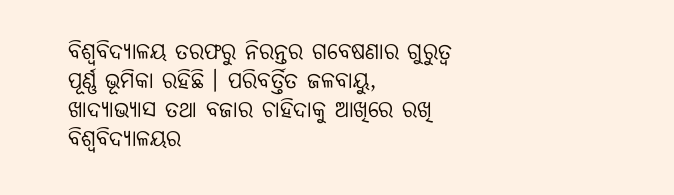ବିଶ୍ୱବିଦ୍ୟାଳୟ ତରଫରୁ ନିରନ୍ତର ଗବେଷଣାର ଗୁରୁତ୍ୱ ପୂର୍ଣ୍ଣ ଭୂମିକା ରହିଛି । ପରିବର୍ତ୍ତିତ ଜଳବାୟୁ, ଖାଦ୍ୟାଭ୍ୟାସ ତଥା ବଜାର ଚାହିଦାକୁ ଆଖିରେ ରଖି ବିଶ୍ୱବିଦ୍ୟାଳୟର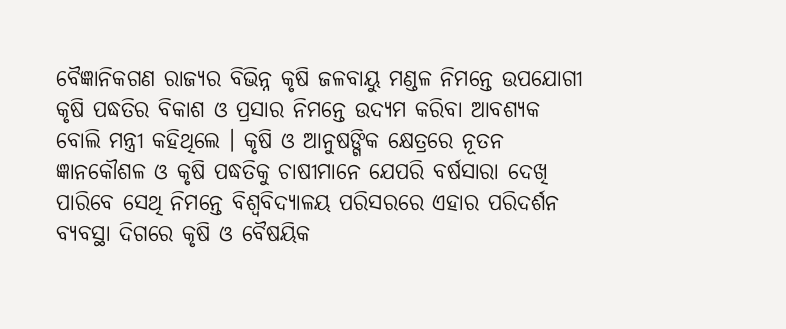ବୈଜ୍ଞାନିକଗଣ ରାଜ୍ୟର ବିଭିନ୍ନ କୃଷି ଜଳବାୟୁ ମଣ୍ଡଳ ନିମନ୍ତେ ଉପଯୋଗୀ କୃଷି ପଦ୍ଧତିର ବିକାଶ ଓ ପ୍ରସାର ନିମନ୍ତେ ଉଦ୍ୟମ କରିବା ଆବଶ୍ୟକ ବୋଲି ମନ୍ତ୍ରୀ କହିଥିଲେ । କୃଷି ଓ ଆନୁଷଙ୍ଗିକ କ୍ଷେତ୍ରରେ ନୂତନ ଜ୍ଞାନକୌଶଳ ଓ କୃଷି ପଦ୍ଧତିକୁ ଚାଷୀମାନେ ଯେପରି ବର୍ଷସାରା ଦେଖି ପାରିବେ ସେଥି ନିମନ୍ତେ ବିଶ୍ୱବିଦ୍ୟାଳୟ ପରିସରରେ ଏହାର ପରିଦର୍ଶନ ବ୍ୟବସ୍ଥା ଦିଗରେ କୃଷି ଓ ବୈଷୟିକ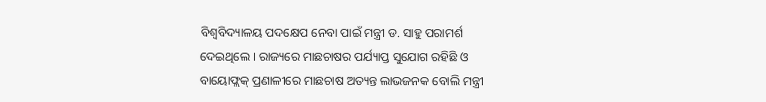ବିଶ୍ୱବିଦ୍ୟାଳୟ ପଦକ୍ଷେପ ନେବା ପାଇଁ ମନ୍ତ୍ରୀ ଡ. ସାହୁ ପରାମର୍ଶ ଦେଇଥିଲେ । ରାଜ୍ୟରେ ମାଛଚାଷର ପର୍ଯ୍ୟାପ୍ତ ସୁଯୋଗ ରହିଛି ଓ ବାୟୋଫ୍ଲକ୍ ପ୍ରଣାଳୀରେ ମାଛଚାଷ ଅତ୍ୟନ୍ତ ଲାଭଜନକ ବୋଲି ମନ୍ତ୍ରୀ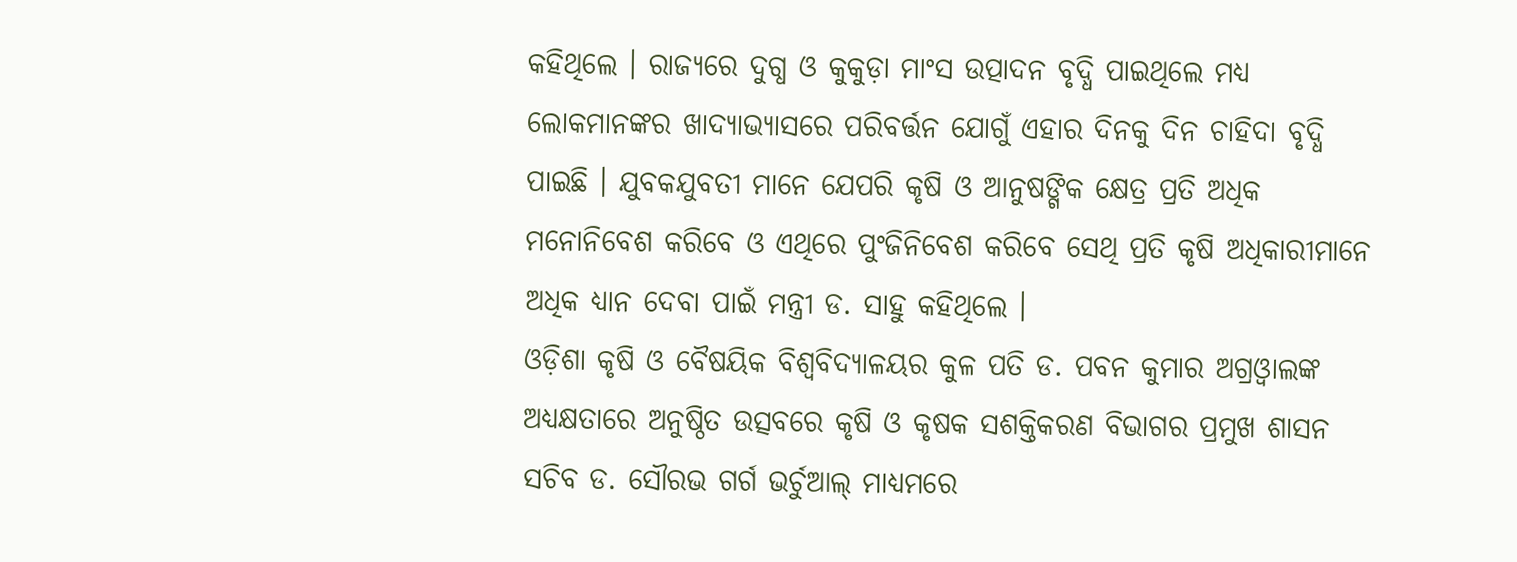କହିଥିଲେ । ରାଜ୍ୟରେ ଦୁଗ୍ଧ ଓ କୁକୁଡ଼ା ମାଂସ ଉତ୍ପାଦନ ବୃଦ୍ଧି ପାଇଥିଲେ ମଧ୍ୟ ଲୋକମାନଙ୍କର ଖାଦ୍ୟାଭ୍ୟାସରେ ପରିବର୍ତ୍ତନ ଯୋଗୁଁ ଏହାର ଦିନକୁ ଦିନ ଚାହିଦା ବୃଦ୍ଧି ପାଇଛି । ଯୁବକଯୁବତୀ ମାନେ ଯେପରି କୃଷି ଓ ଆନୁଷଙ୍ଗିକ କ୍ଷେତ୍ର ପ୍ରତି ଅଧିକ ମନୋନିବେଶ କରିବେ ଓ ଏଥିରେ ପୁଂଜିନିବେଶ କରିବେ ସେଥି ପ୍ରତି କୃଷି ଅଧିକାରୀମାନେ ଅଧିକ ଧ୍ୟାନ ଦେବା ପାଇଁ ମନ୍ତ୍ରୀ ଡ. ସାହୁ କହିଥିଲେ ।
ଓଡ଼ିଶା କୃଷି ଓ ବୈଷୟିକ ବିଶ୍ୱବିଦ୍ୟାଳୟର କୁଳ ପତି ଡ. ପବନ କୁମାର ଅଗ୍ରଓ୍ୱାଲଙ୍କ ଅଧ୍ୟକ୍ଷତାରେ ଅନୁଷ୍ଠିତ ଉତ୍ସବରେ କୃଷି ଓ କୃଷକ ସଶକ୍ତିକରଣ ବିଭାଗର ପ୍ରମୁଖ ଶାସନ ସଚିବ ଡ. ସୌରଭ ଗର୍ଗ ଭର୍ଚୁଆଲ୍ ମାଧ୍ୟମରେ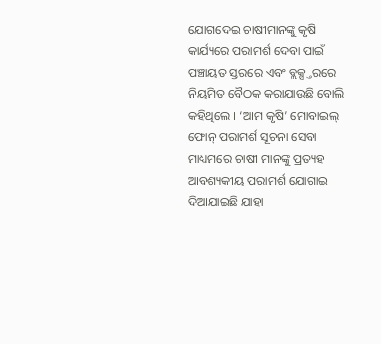ଯୋଗଦେଇ ଚାଷୀମାନଙ୍କୁ କୃଷି କାର୍ଯ୍ୟରେ ପରାମର୍ଶ ଦେବା ପାଇଁ ପଞ୍ଚାୟତ ସ୍ତରରେ ଏବଂ ବ୍ଲକ୍ସ୍ତରରେ ନିୟମିତ ବୈଠକ କରାଯାଉଛି ବୋଲି କହିଥିଲେ । ‘ଆମ କୃଷି’ ମୋବାଇଲ୍ ଫୋନ୍ ପରାମର୍ଶ ସୂଚନା ସେବା ମାଧ୍ୟମରେ ଚାଷୀ ମାନଙ୍କୁ ପ୍ରତ୍ୟହ ଆବଶ୍ୟକୀୟ ପରାମର୍ଶ ଯୋଗାଇ ଦିଆଯାଇଛି ଯାହା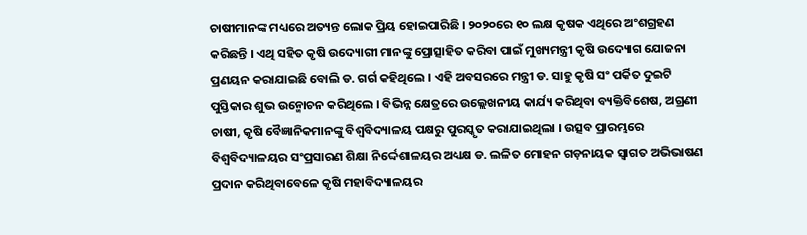ଚାଷୀମାନଙ୍କ ମଧ୍ୟରେ ଅତ୍ୟନ୍ତ ଲୋକ ପ୍ରିୟ ହୋଇପାରିଛି । ୨୦୨୦ରେ ୧୦ ଲକ୍ଷ କୃଷକ ଏଥିରେ ଅଂଶଗ୍ରହଣ କରିଛନ୍ତି । ଏଥି ସହିତ କୃଷି ଉଦ୍ୟୋଗୀ ମାନଙ୍କୁ ପ୍ରୋତ୍ସାହିତ କରିବା ପାଇଁ ମୁଖ୍ୟମନ୍ତ୍ରୀ କୃଷି ଉଦ୍ୟୋଗ ଯୋଜନା ପ୍ରଣୟନ କରାଯାଇଛି ବୋଲି ଡ. ଗର୍ଗ କହିଥିଲେ । ଏହି ଅବସରରେ ମନ୍ତ୍ରୀ ଡ. ସାହୁ କୃଷି ସଂ ପର୍କିତ ଦୁଇଟି ପୁସ୍ତିକାର ଶୁଭ ଉନ୍ମୋଚନ କରିଥିଲେ । ବିଭିନ୍ନ କ୍ଷେତ୍ରରେ ଉଲ୍ଲେଖନୀୟ କାର୍ଯ୍ୟ କରିଥିବା ବ୍ୟକ୍ତିବିଶେଷ, ଅଗ୍ରଣୀ ଚାଷୀ, କୃଷି ବୈଜ୍ଞାନିକମାନଙ୍କୁ ବିଶ୍ୱବିଦ୍ୟାଳୟ ପକ୍ଷରୁ ପୁରସ୍କୃତ କରାଯାଇଥିଲା । ଉତ୍ସବ ପ୍ରାରମ୍ଭରେ ବିଶ୍ୱବିଦ୍ୟାଳୟର ସଂପ୍ରସାରଣ ଶିକ୍ଷା ନିର୍ଦ୍ଦେଶାଳୟର ଅଧ୍ୟକ୍ଷ ଡ. ଲଳିତ ମୋହନ ଗଡ଼ନାୟକ ସ୍ୱାଗତ ଅଭିଭାଷଣ ପ୍ରଦାନ କରିଥିବାବେଳେ କୃଷି ମହାବିଦ୍ୟାଳୟର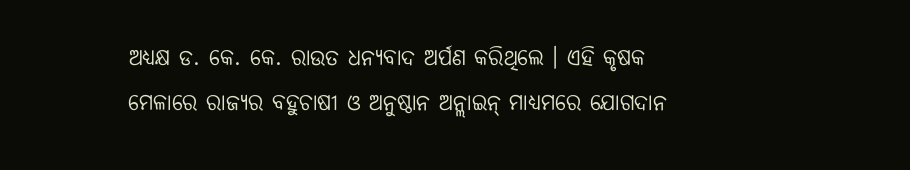ଅଧ୍ୟକ୍ଷ ଡ. କେ. କେ. ରାଉତ ଧନ୍ୟବାଦ ଅର୍ପଣ କରିଥିଲେ । ଏହି କୃଷକ ମେଳାରେ ରାଜ୍ୟର ବହୁଚାଷୀ ଓ ଅନୁଷ୍ଠାନ ଅନ୍ଲାଇନ୍ ମାଧ୍ୟମରେ ଯୋଗଦାନ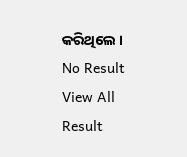କରିଥିଲେ ।
No Result
View All Result